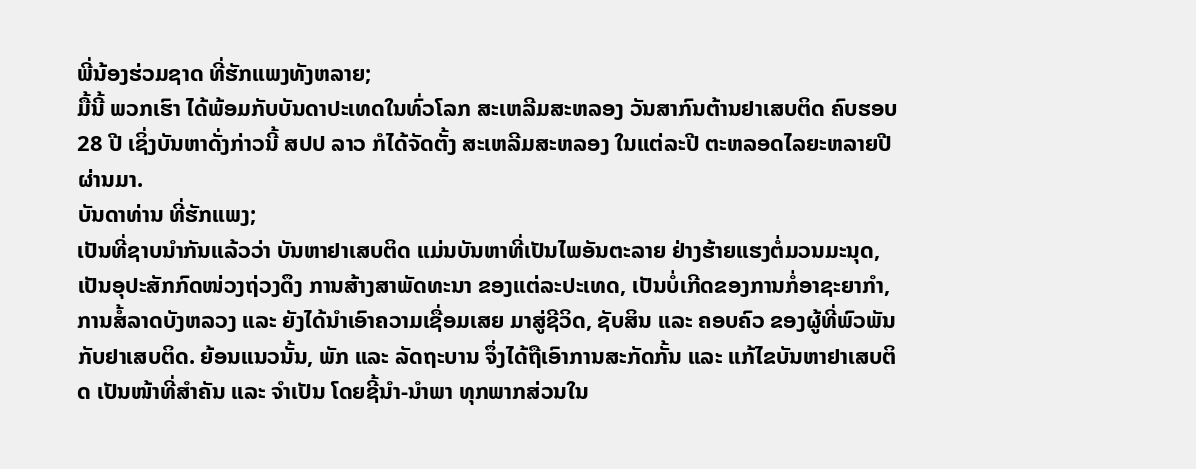ພີ່ນ້ອງຮ່ວມຊາດ ທີ່ຮັກແພງທັງຫລາຍ;
ມື້ນີ້ ພວກເຮົາ ໄດ້ພ້ອມກັບບັນດາປະເທດໃນທົ່ວໂລກ ສະເຫລີມສະຫລອງ ວັນສາກົນຕ້ານຢາເສບຕິດ ຄົບຮອບ28 ປີ ເຊິ່ງບັນຫາດັ່ງກ່າວນີ້ ສປປ ລາວ ກໍໄດ້ຈັດຕັ້ງ ສະເຫລີມສະຫລອງ ໃນແຕ່ລະປີ ຕະຫລອດໄລຍະຫລາຍປີ ຜ່ານມາ.
ບັນດາທ່ານ ທີ່ຮັກແພງ;
ເປັນທີ່ຊາບນໍາກັນແລ້ວວ່າ ບັນຫາຢາເສບຕິດ ແມ່ນບັນຫາທີ່ເປັນໄພອັນຕະລາຍ ຢ່າງຮ້າຍແຮງຕໍ່ມວນມະນຸດ, ເປັນອຸປະສັກກົດໜ່ວງຖ່ວງດຶງ ການສ້າງສາພັດທະນາ ຂອງແຕ່ລະປະເທດ, ເປັນບໍ່ເກີດຂອງການກໍ່ອາຊະຍາກຳ, ການສໍ້ລາດບັງຫລວງ ແລະ ຍັງໄດ້ນຳເອົາຄວາມເຊື່ອມເສຍ ມາສູ່ຊີວິດ, ຊັບສິນ ແລະ ຄອບຄົວ ຂອງຜູ້ທີ່ພົວພັນ ກັບຢາເສບຕິດ. ຍ້ອນແນວນັ້ນ, ພັກ ແລະ ລັດຖະບານ ຈຶ່ງໄດ້ຖືເອົາການສະກັດກັ້ນ ແລະ ແກ້ໄຂບັນຫາຢາເສບຕິດ ເປັນໜ້າທີ່ສຳຄັນ ແລະ ຈໍາເປັນ ໂດຍຊີ້ນຳ-ນຳພາ ທຸກພາກສ່ວນໃນ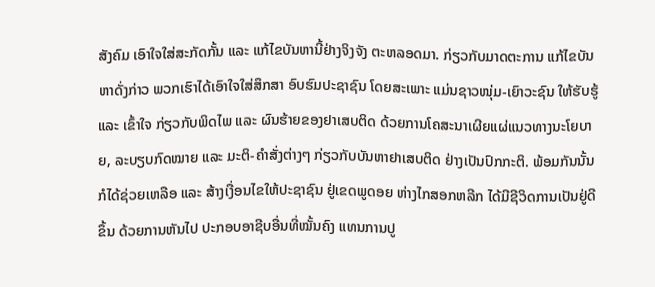ສັງຄົມ ເອົາໃຈໃສ່ສະກັດກັ້ນ ແລະ ແກ້ໄຂບັນຫານີ້ຢ່າງຈິງຈັງ ຕະຫລອດມາ. ກ່ຽວກັບມາດຕະການ ແກ້ໄຂບັນຫາດັ່ງກ່າວ ພວກເຮົາໄດ້ເອົາໃຈໃສ່ສຶກສາ ອົບຮົມປະຊາຊົນ ໂດຍສະເພາະ ແມ່ນຊາວໜຸ່ມ-ເຍົາວະຊົນ ໃຫ້ຮັບຮູ້ ແລະ ເຂົ້າໃຈ ກ່ຽວກັບພິດໄພ ແລະ ຜົນຮ້າຍຂອງຢາເສບຕິດ ດ້ວຍການໂຄສະນາເຜີຍແຜ່ແນວທາງນະໂຍບາຍ, ລະບຽບກົດໝາຍ ແລະ ມະຕິ-ຄຳສັ່ງຕ່າງໆ ກ່ຽວກັບບັນຫາຢາເສບຕິດ ຢ່າງເປັນປົກກະຕິ. ພ້ອມກັນນັ້ນ ກໍໄດ້ຊ່ວຍເຫລືອ ແລະ ສ້າງເງື່ອນໄຂໃຫ້ປະຊາຊົນ ຢູ່ເຂດພູດອຍ ຫ່າງໄກສອກຫລີກ ໄດ້ມີຊີວິດການເປັນຢູ່ດີຂຶ້ນ ດ້ວຍການຫັນໄປ ປະກອບອາຊີບອື່ນທີ່ໝັ້ນຄົງ ແທນການປູ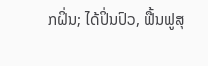ກຝິ່ນ; ໄດ້ປິ່ນປົວ, ຟື້ນຟູສຸ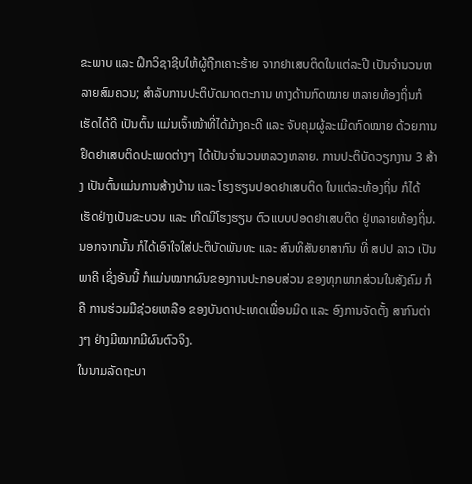ຂະພາບ ແລະ ຝຶກວິຊາຊີບໃຫ້ຜູ້ຖືກເຄາະຮ້າຍ ຈາກຢາເສບຕິດໃນແຕ່ລະປີ ເປັນຈຳນວນຫລາຍສົມຄວນ; ສຳລັບການປະຕິບັດມາດຕະການ ທາງດ້ານກົດໝາຍ ຫລາຍທ້ອງຖິ່ນກໍເຮັດໄດ້ດີ ເປັນຕົ້ນ ແມ່ນເຈົ້າໜ້າທີ່ໄດ້ມ້າງຄະດີ ແລະ ຈັບຄຸມຜູ້ລະເມີດກົດໝາຍ ດ້ວຍການຢຶດຢາເສບຕິດປະເພດຕ່າງໆ ໄດ້ເປັນຈຳນວນຫລວງຫລາຍ. ການປະຕິບັດວຽກງານ 3 ສ້າງ ເປັນຕົ້ນແມ່ນການສ້າງບ້ານ ແລະ ໂຮງຮຽນປອດຢາເສບຕິດ ໃນແຕ່ລະທ້ອງຖິ່ນ ກໍໄດ້ເຮັດຢ່າງເປັນຂະບວນ ແລະ ເກີດມີໂຮງຮຽນ ຕົວແບບປອດຢາເສບຕິດ ຢູ່ຫລາຍທ້ອງຖິ່ນ. ນອກຈາກນັ້ນ ກໍໄດ້ເອົາໃຈໃສ່ປະຕິບັດພັນທະ ແລະ ສົນທິສັນຍາສາກົນ ທີ່ ສປປ ລາວ ເປັນພາຄີ ເຊິ່ງອັນນີ້ ກໍແມ່ນໝາກຜົນຂອງການປະກອບສ່ວນ ຂອງທຸກພາກສ່ວນໃນສັງຄົມ ກໍຄື ການຮ່ວມມືຊ່ວຍເຫລືອ ຂອງບັນດາປະເທດເພື່ອນມິດ ແລະ ອົງການຈັດຕັ້ງ ສາກົນຕ່າງໆ ຢ່າງມີໝາກມີຜົນຕົວຈິງ.
ໃນນາມລັດຖະບາ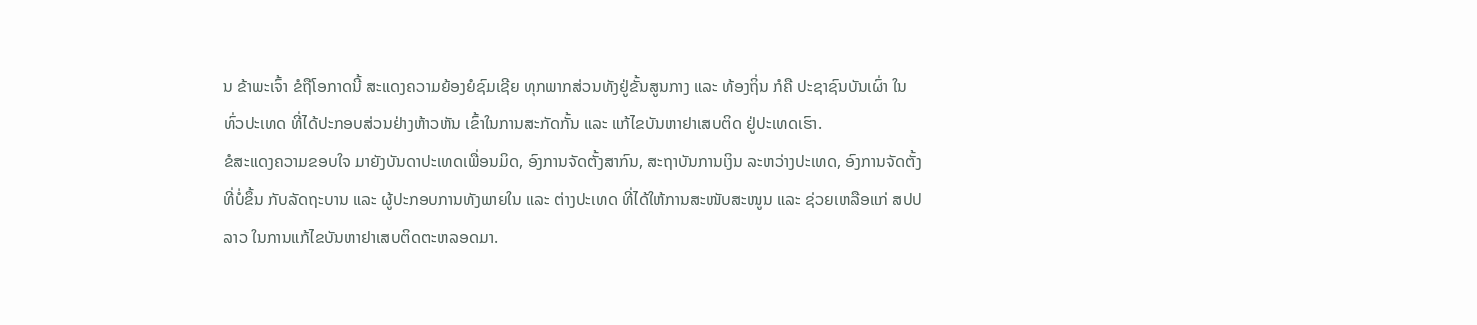ນ ຂ້າພະເຈົ້າ ຂໍຖືໂອກາດນີ້ ສະແດງຄວາມຍ້ອງຍໍຊົມເຊີຍ ທຸກພາກສ່ວນທັງຢູ່ຂັ້ນສູນກາງ ແລະ ທ້ອງຖິ່ນ ກໍຄື ປະຊາຊົນບັນເຜົ່າ ໃນທົ່ວປະເທດ ທີ່ໄດ້ປະກອບສ່ວນຢ່າງຫ້າວຫັນ ເຂົ້າໃນການສະກັດກັ້ນ ແລະ ແກ້ໄຂບັນຫາຢາເສບຕິດ ຢູ່ປະເທດເຮົາ.
ຂໍສະແດງຄວາມຂອບໃຈ ມາຍັງບັນດາປະເທດເພື່ອນມິດ, ອົງການຈັດຕັ້ງສາກົນ, ສະຖາບັນການເງິນ ລະຫວ່າງປະເທດ, ອົງການຈັດຕັ້ງທີ່ບໍ່ຂຶ້ນ ກັບລັດຖະບານ ແລະ ຜູ້ປະກອບການທັງພາຍໃນ ແລະ ຕ່າງປະເທດ ທີ່ໄດ້ໃຫ້ການສະໜັບສະໜູນ ແລະ ຊ່ວຍເຫລືອແກ່ ສປປ ລາວ ໃນການແກ້ໄຂບັນຫາຢາເສບຕິດຕະຫລອດມາ.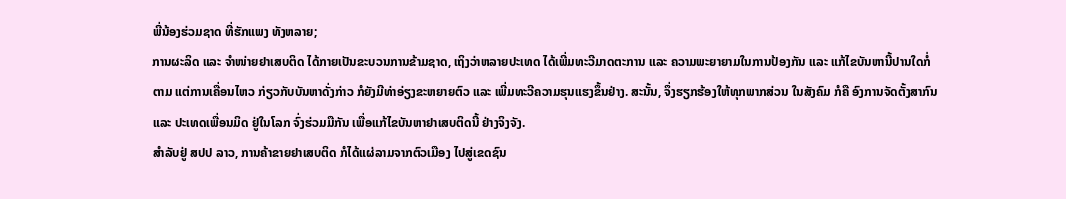ພີ່ນ້ອງຮ່ວມຊາດ ທີ່ຮັກແພງ ທັງຫລາຍ;
ການຜະລິດ ແລະ ຈຳໜ່າຍຢາເສບຕິດ ໄດ້ກາຍເປັນຂະບວນການຂ້າມຊາດ, ເຖິງວ່າຫລາຍປະເທດ ໄດ້ເພີ່ມທະວີມາດຕະການ ແລະ ຄວາມພະຍາຍາມໃນການປ້ອງກັນ ແລະ ແກ້ໄຂບັນຫານີ້ປານໃດກໍ່ຕາມ ແຕ່ການເຄື່ອນໄຫວ ກ່ຽວກັບບັນຫາດັ່ງກ່າວ ກໍຍັງມີທ່າອ່ຽງຂະຫຍາຍຕົວ ແລະ ເພີ່ມທະວີຄວາມຮຸນແຮງຂຶ້ນຢ່າງ. ສະນັ້ນ, ຈຶ່ງຮຽກຮ້ອງໃຫ້ທຸກພາກສ່ວນ ໃນສັງຄົມ ກໍຄື ອົງການຈັດຕັ້ງສາກົນ ແລະ ປະເທດເພື່ອນມິດ ຢູ່ໃນໂລກ ຈົ່ງຮ່ວມມືກັນ ເພື່ອແກ້ໄຂບັນຫາຢາເສບຕິດນີ້ ຢ່າງຈິງຈັງ.
ສຳລັບຢູ່ ສປປ ລາວ, ການຄ້າຂາຍຢາເສບຕິດ ກໍໄດ້ແຜ່ລາມຈາກຕົວເມືອງ ໄປສູ່ເຂດຊົນ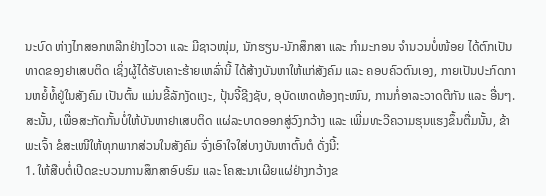ນະບົດ ຫ່າງໄກສອກຫລີກຢ່າງໄວວາ ແລະ ມີຊາວໜຸ່ມ, ນັກຮຽນ-ນັກສຶກສາ ແລະ ກຳມະກອນ ຈຳນວນບໍ່ໜ້ອຍ ໄດ້ຕົກເປັນທາດຂອງຢາເສບຕິດ ເຊິ່ງຜູ້ໄດ້ຮັບເຄາະຮ້າຍເຫລົ່ານີ້ ໄດ້ສ້າງບັນຫາໃຫ້ແກ່ສັງຄົມ ແລະ ຄອບຄົວຕົນເອງ, ກາຍເປັນປະກົດການຫຍໍ້ທໍ້ຢູ່ໃນສັງຄົມ ເປັນຕົ້ນ ແມ່ນຂີ້ລັກງັດແງະ, ປຸ້ນຈີ້ຊີງຊັບ, ອຸບັດເຫດທ້ອງຖະໜົນ, ການກໍ່ອາລະວາດຕີກັນ ແລະ ອື່ນໆ.
ສະນັ້ນ, ເພື່ອສະກັດກັ້ນບໍ່ໃຫ້ບັນຫາຢາເສບຕິດ ແຜ່ລະບາດອອກສູ່ວົງກວ້າງ ແລະ ເພີ່ມທະວີຄວາມຮຸນແຮງຂຶ້ນຕື່ມນັ້ນ, ຂ້າພະເຈົ້າ ຂໍສະເໜີໃຫ້ທຸກພາກສ່ວນໃນສັງຄົມ ຈົ່ງເອົາໃຈໃສ່ບາງບັນຫາຕົ້ນຕໍ ດັ່ງນີ້:
1. ໃຫ້ສືບຕໍ່ເປີດຂະບວນການສຶກສາອົບຮົມ ແລະ ໂຄສະນາເຜີຍແຜ່ຢ່າງກວ້າງຂ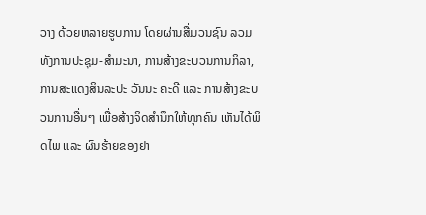ວາງ ດ້ວຍຫລາຍຮູບການ ໂດຍຜ່ານສື່ມວນຊົນ ລວມທັງການປະຊຸມ-ສຳມະນາ, ການສ້າງຂະບວນການກິລາ, ການສະແດງສິນລະປະ ວັນນະ ຄະດີ ແລະ ການສ້າງຂະບວນການອື່ນໆ ເພື່ອສ້າງຈິດສໍານຶກໃຫ້ທຸກຄົນ ເຫັນໄດ້ພິດໄພ ແລະ ຜົນຮ້າຍຂອງຢາ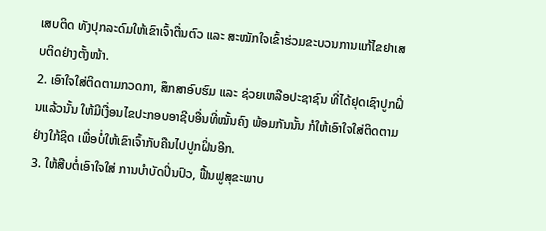ເສບຕິດ ທັງປຸກລະດົມໃຫ້ເຂົາເຈົ້າຕື່ນຕົວ ແລະ ສະໝັກໃຈເຂົ້າຮ່ວມຂະບວນການແກ້ໄຂຢາເສບຕິດຢ່າງຕັ້ງໜ້າ.
2. ເອົາໃຈໃສ່ຕິດຕາມກວດກາ, ສຶກສາອົບຮົມ ແລະ ຊ່ວຍເຫລືອປະຊາຊົນ ທີ່ໄດ້ຢຸດເຊົາປູກຝິ່ນແລ້ວນັ້ນ ໃຫ້ມີເງື່ອນໄຂປະກອບອາຊີບອື່ນທີ່ໝັ້ນຄົງ ພ້ອມກັນນັ້ນ ກໍໃຫ້ເອົາໃຈໃສ່ຕິດຕາມຢ່າງໃກ້ຊິດ ເພື່ອບໍ່ໃຫ້ເຂົາເຈົ້າກັບຄືນໄປປູກຝິ່ນອີກ.
3. ໃຫ້ສືບຕໍ່ເອົາໃຈໃສ່ ການບໍາບັດປິ່ນປົວ, ຟື້ນຟູສຸຂະພາບ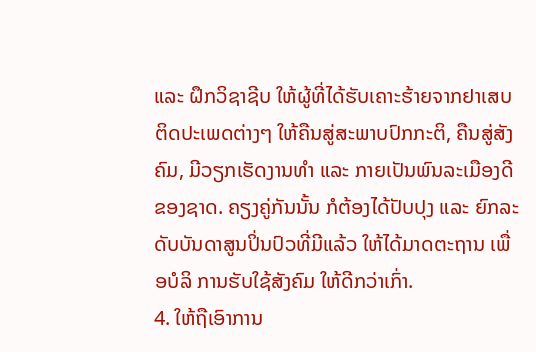ແລະ ຝຶກວິຊາຊີບ ໃຫ້ຜູ້ທີ່ໄດ້ຮັບເຄາະຮ້າຍຈາກຢາເສບຕິດປະເພດຕ່າງໆ ໃຫ້ຄືນສູ່ສະພາບປົກກະຕິ, ຄືນສູ່ສັງຄົມ, ມີວຽກເຮັດງານທຳ ແລະ ກາຍເປັນພົນລະເມືອງດີຂອງຊາດ. ຄຽງຄູ່ກັນນັ້ນ ກໍຕ້ອງໄດ້ປັບປຸງ ແລະ ຍົກລະດັບບັນດາສູນປິ່ນປົວທີ່ມີແລ້ວ ໃຫ້ໄດ້ມາດຕະຖານ ເພື່ອບໍລິ ການຮັບໃຊ້ສັງຄົມ ໃຫ້ດີກວ່າເກົ່າ.
4. ໃຫ້ຖືເອົາການ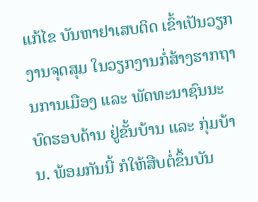ແກ້ໄຂ ບັນຫາຢາເສບຕິດ ເຂົ້າເປັນວຽກງານຈຸດສຸມ ໃນວຽກງານກໍ່ສ້າງຮາກຖານການເມືອງ ແລະ ພັດທະນາຊົນນະບົດຮອບດ້ານ ຢູ່ຂັ້ນບ້ານ ແລະ ກຸ່ມບ້ານ. ພ້ອມກັນນີ້ ກໍໃຫ້ສືບຕໍ່ຂຶ້ນບັນ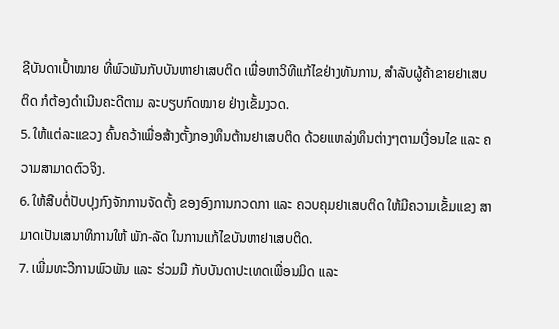ຊີບັນດາເປົ້າໝາຍ ທີ່ພົວພັນກັບບັນຫາຢາເສບຕິດ ເພື່ອຫາວິທີແກ້ໄຂຢ່າງທັນການ, ສຳລັບຜູ້ຄ້າຂາຍຢາເສບຕິດ ກໍຕ້ອງດຳເນີນຄະດີຕາມ ລະບຽບກົດໝາຍ ຢ່າງເຂັ້ມງວດ.
5. ໃຫ້ແຕ່ລະແຂວງ ຄົ້ນຄວ້າເພື່ອສ້າງຕັ້ງກອງທຶນຕ້ານຢາເສບຕິດ ດ້ວຍແຫລ່ງທຶນຕ່າງໆຕາມເງື່ອນໄຂ ແລະ ຄວາມສາມາດຕົວຈິງ.
6. ໃຫ້ສືບຕໍ່ປັບປຸງກົງຈັກການຈັດຕັ້ງ ຂອງອົງການກວດກາ ແລະ ຄວບຄຸມຢາເສບຕິດ ໃຫ້ມີຄວາມເຂັ້ມແຂງ ສາມາດເປັນເສນາທິການໃຫ້ ພັກ-ລັດ ໃນການແກ້ໄຂບັນຫາຢາເສບຕິດ.
7. ເພີ່ມທະວີການພົວພັນ ແລະ ຮ່ວມມື ກັບບັນດາປະເທດເພື່ອນມິດ ແລະ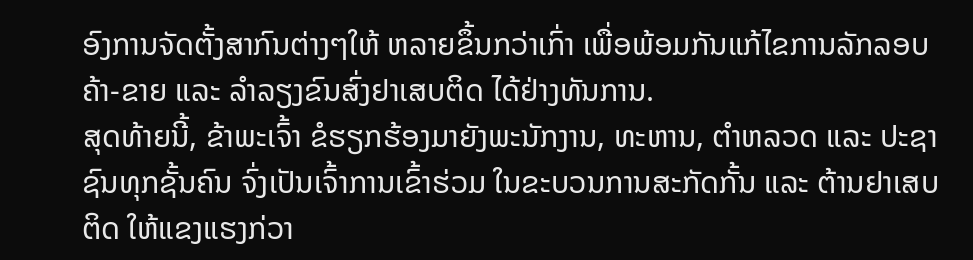ອົງການຈັດຕັ້ງສາກົນຕ່າງໆໃຫ້ ຫລາຍຂຶ້ນກວ່າເກົ່າ ເພື່ອພ້ອມກັນແກ້ໄຂການລັກລອບຄ້າ-ຂາຍ ແລະ ລຳລຽງຂົນສົ່ງຢາເສບຕິດ ໄດ້ຢ່າງທັນການ.
ສຸດທ້າຍນີ້, ຂ້າພະເຈົ້າ ຂໍຮຽກຮ້ອງມາຍັງພະນັກງານ, ທະຫານ, ຕຳຫລວດ ແລະ ປະຊາຊົນທຸກຊັ້ນຄົນ ຈົ່ງເປັນເຈົ້າການເຂົ້າຮ່ວມ ໃນຂະບວນການສະກັດກັ້ນ ແລະ ຕ້ານຢາເສບຕິດ ໃຫ້ແຂງແຮງກ່ວາ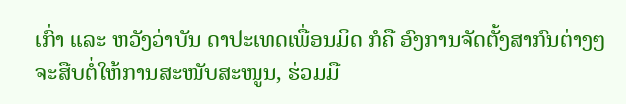ເກົ່າ ແລະ ຫວັງວ່າບັນ ດາປະເທດເພື່ອນມິດ ກໍຄື ອົງການຈັດຕັ້ງສາກົນຕ່າງໆ ຈະສືບຕໍ່ໃຫ້ການສະໜັບສະໜູນ, ຮ່ວມມື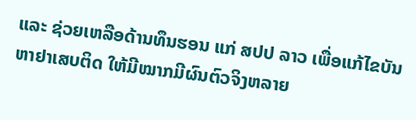ແລະ ຊ່ວຍເຫລືອດ້ານທຶນຮອນ ແກ່ ສປປ ລາວ ເພື່ອແກ້ໄຂບັນຫາຢາເສບຕິດ ໃຫ້ມີໝາກມີຜົນຕົວຈິງຫລາຍ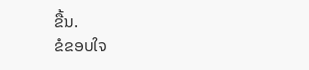ຂື້ນ.
ຂໍຂອບໃຈ